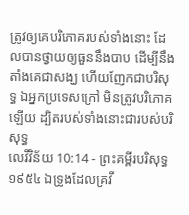ត្រូវឲ្យគេបរិភោគរបស់ទាំងនោះ ដែលបានថ្វាយឲ្យធួននឹងបាប ដើម្បីនឹងតាំងគេជាសង្ឃ ហើយញែកជាបរិសុទ្ធ ឯអ្នកប្រទេសក្រៅ មិនត្រូវបរិភោគឡើយ ដ្បិតរបស់ទាំងនោះជារបស់បរិសុទ្ធ
លេវីវិន័យ 10:14 - ព្រះគម្ពីរបរិសុទ្ធ ១៩៥៤ ឯទ្រូងដែលគ្រវី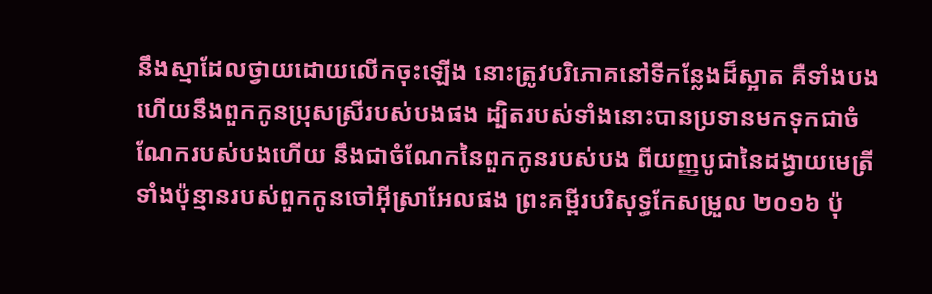នឹងស្មាដែលថ្វាយដោយលើកចុះឡើង នោះត្រូវបរិភោគនៅទីកន្លែងដ៏ស្អាត គឺទាំងបង ហើយនឹងពួកកូនប្រុសស្រីរបស់បងផង ដ្បិតរបស់ទាំងនោះបានប្រទានមកទុកជាចំណែករបស់បងហើយ នឹងជាចំណែកនៃពួកកូនរបស់បង ពីយញ្ញបូជានៃដង្វាយមេត្រីទាំងប៉ុន្មានរបស់ពួកកូនចៅអ៊ីស្រាអែលផង ព្រះគម្ពីរបរិសុទ្ធកែសម្រួល ២០១៦ ប៉ុ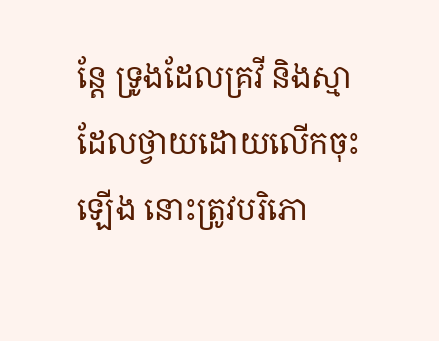ន្តែ ទ្រូងដែលគ្រវី និងស្មាដែលថ្វាយដោយលើកចុះឡើង នោះត្រូវបរិភោ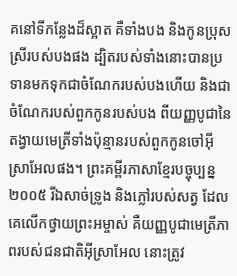គនៅទីកន្លែងដ៏ស្អាត គឺទាំងបង និងកូនប្រុសស្រីរបស់បងផង ដ្បិតរបស់ទាំងនោះបានប្រទានមកទុកជាចំណែករបស់បងហើយ និងជាចំណែករបស់ពួកកូនរបស់បង ពីយញ្ញបូជានៃតង្វាយមេត្រីទាំងប៉ុន្មានរបស់ពួកកូនចៅអ៊ីស្រាអែលផង។ ព្រះគម្ពីរភាសាខ្មែរបច្ចុប្បន្ន ២០០៥ រីឯសាច់ទ្រូង និងភ្លៅរបស់សត្វ ដែលគេលើកថ្វាយព្រះអម្ចាស់ គឺយញ្ញបូជាមេត្រីភាពរបស់ជនជាតិអ៊ីស្រាអែល នោះត្រូវ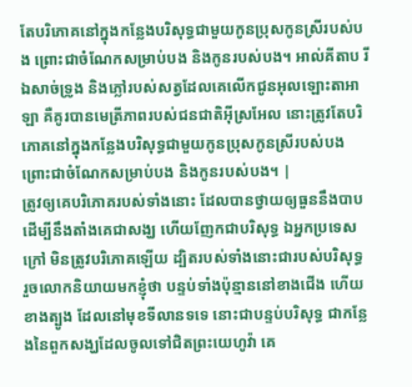តែបរិភោគនៅក្នុងកន្លែងបរិសុទ្ធជាមួយកូនប្រុសកូនស្រីរបស់បង ព្រោះជាចំណែកសម្រាប់បង និងកូនរបស់បង។ អាល់គីតាប រីឯសាច់ទ្រូង និងភ្លៅរបស់សត្វដែលគេលើកជូនអុលឡោះតាអាឡា គឺគូរបានមេត្រីភាពរបស់ជនជាតិអ៊ីស្រអែល នោះត្រូវតែបរិភោគនៅក្នុងកន្លែងបរិសុទ្ធជាមួយកូនប្រុសកូនស្រីរបស់បង ព្រោះជាចំណែកសម្រាប់បង និងកូនរបស់បង។ |
ត្រូវឲ្យគេបរិភោគរបស់ទាំងនោះ ដែលបានថ្វាយឲ្យធួននឹងបាប ដើម្បីនឹងតាំងគេជាសង្ឃ ហើយញែកជាបរិសុទ្ធ ឯអ្នកប្រទេសក្រៅ មិនត្រូវបរិភោគឡើយ ដ្បិតរបស់ទាំងនោះជារបស់បរិសុទ្ធ
រួចលោកនិយាយមកខ្ញុំថា បន្ទប់ទាំងប៉ុន្មាននៅខាងជើង ហើយខាងត្បូង ដែលនៅមុខទីលានទទេ នោះជាបន្ទប់បរិសុទ្ធ ជាកន្លែងនៃពួកសង្ឃដែលចូលទៅជិតព្រះយេហូវ៉ា គេ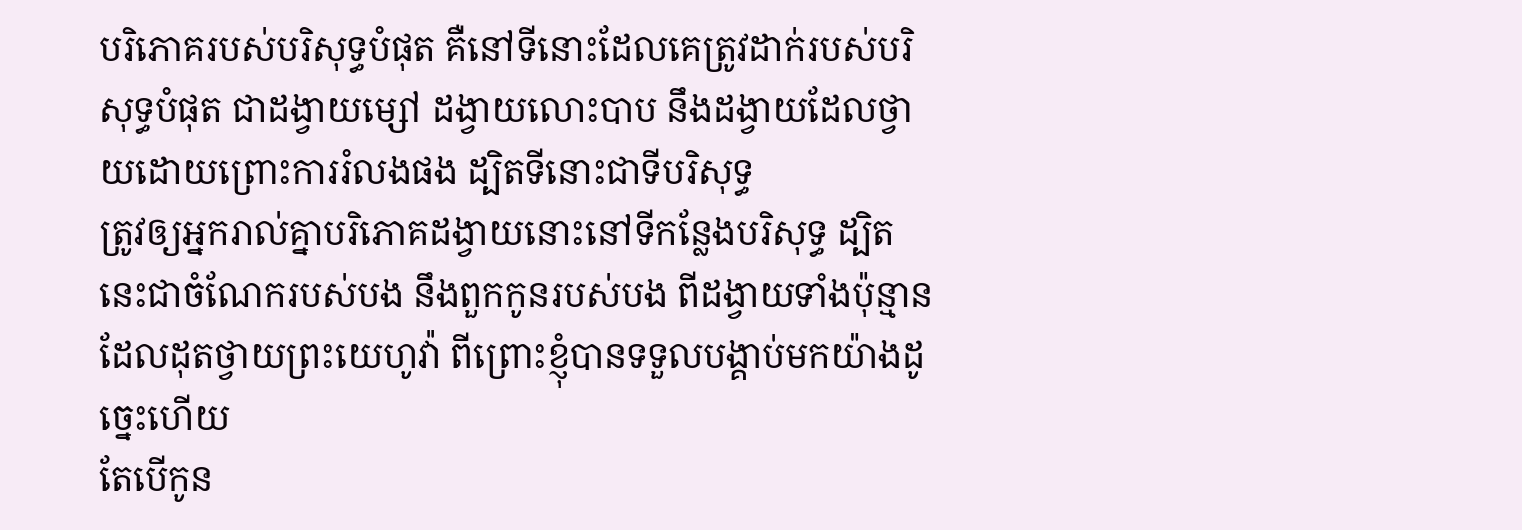បរិភោគរបស់បរិសុទ្ធបំផុត គឺនៅទីនោះដែលគេត្រូវដាក់របស់បរិសុទ្ធបំផុត ជាដង្វាយម្សៅ ដង្វាយលោះបាប នឹងដង្វាយដែលថ្វាយដោយព្រោះការរំលងផង ដ្បិតទីនោះជាទីបរិសុទ្ធ
ត្រូវឲ្យអ្នករាល់គ្នាបរិភោគដង្វាយនោះនៅទីកន្លែងបរិសុទ្ធ ដ្បិតនេះជាចំណែករបស់បង នឹងពួកកូនរបស់បង ពីដង្វាយទាំងប៉ុន្មានដែលដុតថ្វាយព្រះយេហូវ៉ា ពីព្រោះខ្ញុំបានទទួលបង្គាប់មកយ៉ាងដូច្នេះហើយ
តែបើកូន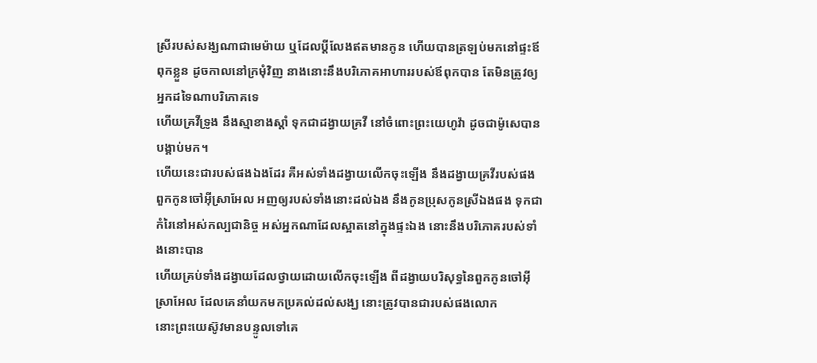ស្រីរបស់សង្ឃណាជាមេម៉ាយ ឬដែលប្ដីលែងឥតមានកូន ហើយបានត្រឡប់មកនៅផ្ទះឪពុកខ្លួន ដូចកាលនៅក្រមុំវិញ នាងនោះនឹងបរិភោគអាហាររបស់ឪពុកបាន តែមិនត្រូវឲ្យអ្នកដទៃណាបរិភោគទេ
ហើយគ្រវីទ្រូង នឹងស្មាខាងស្តាំ ទុកជាដង្វាយគ្រវី នៅចំពោះព្រះយេហូវ៉ា ដូចជាម៉ូសេបានបង្គាប់មក។
ហើយនេះជារបស់ផងឯងដែរ គឺអស់ទាំងដង្វាយលើកចុះឡើង នឹងដង្វាយគ្រវីរបស់ផងពួកកូនចៅអ៊ីស្រាអែល អញឲ្យរបស់ទាំងនោះដល់ឯង នឹងកូនប្រុសកូនស្រីឯងផង ទុកជាកំរៃនៅអស់កល្បជានិច្ច អស់អ្នកណាដែលស្អាតនៅក្នុងផ្ទះឯង នោះនឹងបរិភោគរបស់ទាំងនោះបាន
ហើយគ្រប់ទាំងដង្វាយដែលថ្វាយដោយលើកចុះឡើង ពីដង្វាយបរិសុទ្ធនៃពួកកូនចៅអ៊ីស្រាអែល ដែលគេនាំយកមកប្រគល់ដល់សង្ឃ នោះត្រូវបានជារបស់ផងលោក
នោះព្រះយេស៊ូវមានបន្ទូលទៅគេ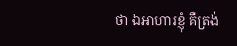ថា ឯអាហារខ្ញុំ គឺត្រង់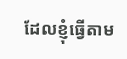ដែលខ្ញុំធ្វើតាម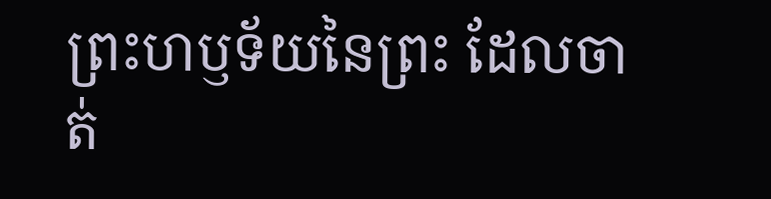ព្រះហឫទ័យនៃព្រះ ដែលចាត់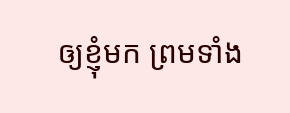ឲ្យខ្ញុំមក ព្រមទាំង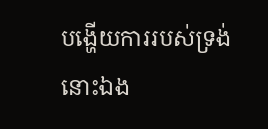បង្ហើយការរបស់ទ្រង់នោះឯង